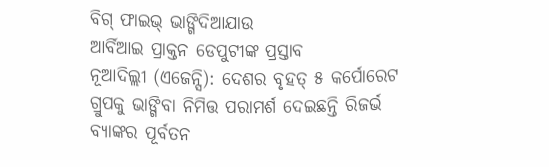ବିଗ୍ ଫାଇଭ୍ ଭାଙ୍ଗିଦିଆଯାଉ
ଆର୍ବିଆଇ ପ୍ରାକ୍ତନ ଡେପୁଟୀଙ୍କ ପ୍ରସ୍ତାବ
ନୂଆଦିଲ୍ଲୀ (ଏଜେନ୍ସି): ଦେଶର ବୃହତ୍ ୫ କର୍ପୋରେଟ ଗ୍ରୁପକୁ ଭାଙ୍ଗିବା ନିମିତ୍ତ ପରାମର୍ଶ ଦେଇଛନ୍ତି ରିଜର୍ଭ ବ୍ୟାଙ୍କର ପୂର୍ବତନ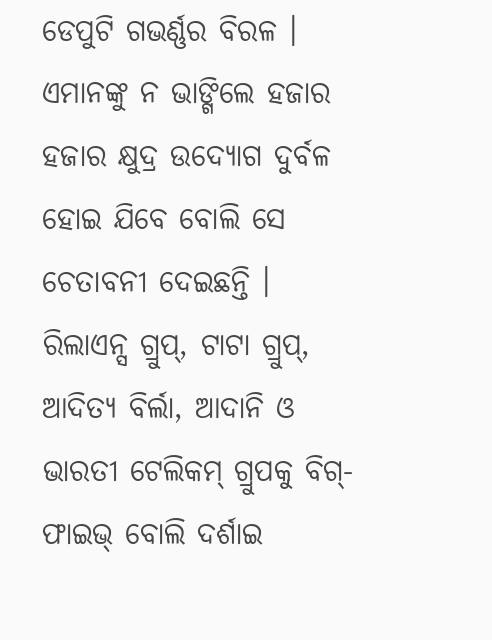ଡେପୁଟି ଗଭର୍ଣ୍ଣର ବିରଳ । ଏମାନଙ୍କୁ ନ ଭାଙ୍ଗିଲେ ହଜାର ହଜାର କ୍ଷୁଦ୍ର ଉଦ୍ୟୋଗ ଦୁର୍ବଳ ହୋଇ ଯିବେ ବୋଲି ସେ ଚେତାବନୀ ଦେଇଛନ୍ତି ।
ରିଲାଏନ୍ସ ଗ୍ରୁପ୍, ଟାଟା ଗ୍ରୁପ୍, ଆଦିତ୍ୟ ବିର୍ଲା, ଆଦାନି ଓ ଭାରତୀ ଟେଲିକମ୍ ଗ୍ରୁପକୁ ବିଗ୍-ଫାଇଭ୍ ବୋଲି ଦର୍ଶାଇ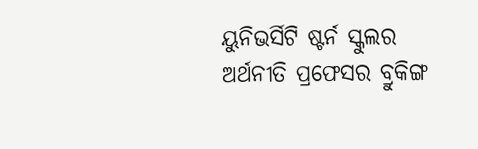ୟୁନିଭର୍ସିଟି ଷ୍ଟର୍ନ ସ୍କୁଲର ଅର୍ଥନୀତି ପ୍ରଫେସର ବ୍ରୁକିଙ୍ଗ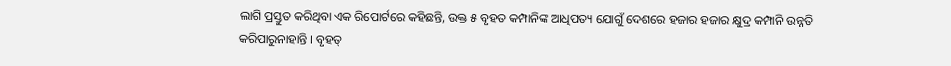ଲାଗି ପ୍ରସ୍ତୁତ କରିଥିବା ଏକ ରିପୋର୍ଟରେ କହିଛନ୍ତି, ଉକ୍ତ ୫ ବୃହତ କମ୍ପାନିଙ୍କ ଆଧିପତ୍ୟ ଯୋଗୁଁ ଦେଶରେ ହଜାର ହଜାର କ୍ଷୁଦ୍ର କମ୍ପାନି ଉନ୍ନତି କରିପାରୁନାହାନ୍ତି । ବୃହତ୍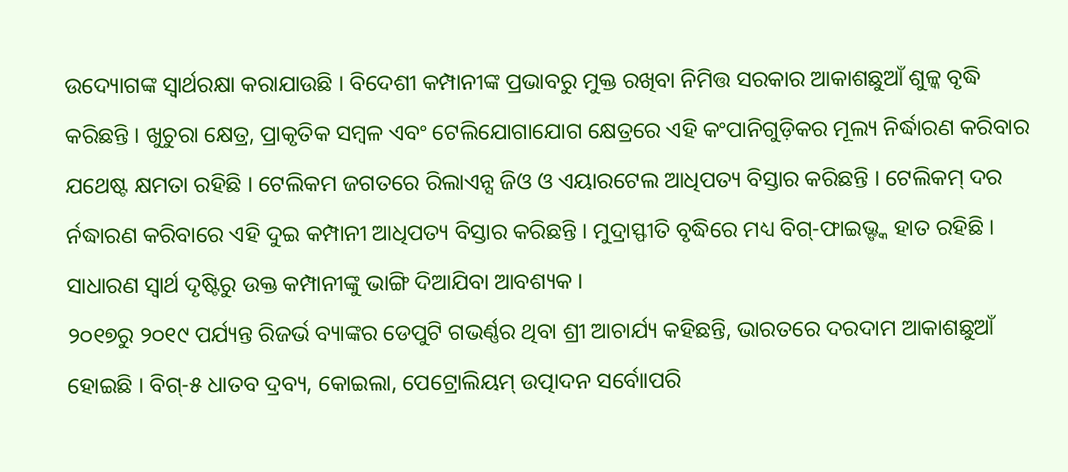ଉଦ୍ୟୋଗଙ୍କ ସ୍ୱାର୍ଥରକ୍ଷା କରାଯାଉଛି । ବିଦେଶୀ କମ୍ପାନୀଙ୍କ ପ୍ରଭାବରୁ ମୁକ୍ତ ରଖିବା ନିମିତ୍ତ ସରକାର ଆକାଶଛୁଆଁ ଶୁଳ୍କ ବୃଦ୍ଧି କରିଛନ୍ତି । ଖୁଚୁରା କ୍ଷେତ୍ର, ପ୍ରାକୃତିକ ସମ୍ବଳ ଏବଂ ଟେଲିଯୋଗାଯୋଗ କ୍ଷେତ୍ରରେ ଏହି କଂପାନିଗୁଡ଼ିକର ମୂଲ୍ୟ ନିର୍ଦ୍ଧାରଣ କରିବାର ଯଥେଷ୍ଟ କ୍ଷମତା ରହିଛି । ଟେଲିକମ ଜଗତରେ ରିଲାଏନ୍ସ ଜିଓ ଓ ଏୟାରଟେଲ ଆଧିପତ୍ୟ ବିସ୍ତାର କରିଛନ୍ତି । ଟେଲିକମ୍ ଦର ର୍ନଦ୍ଧାରଣ କରିବାରେ ଏହି ଦୁଇ କମ୍ପାନୀ ଆଧିପତ୍ୟ ବିସ୍ତାର କରିଛନ୍ତି । ମୁଦ୍ରାସ୍ଫୀତି ବୃଦ୍ଧିରେ ମଧ୍ୟ ବିଗ୍-ଫାଇଭ୍ଙ୍କ ହାତ ରହିଛି । ସାଧାରଣ ସ୍ୱାର୍ଥ ଦୃଷ୍ଟିରୁ ଉକ୍ତ କମ୍ପାନୀଙ୍କୁ ଭାଙ୍ଗି ଦିଆଯିବା ଆବଶ୍ୟକ ।
୨୦୧୭ରୁ ୨୦୧୯ ପର୍ଯ୍ୟନ୍ତ ରିଜର୍ଭ ବ୍ୟାଙ୍କର ଡେପୁଟି ଗଭର୍ଣ୍ଣର ଥିବା ଶ୍ରୀ ଆଚାର୍ଯ୍ୟ କହିଛନ୍ତି, ଭାରତରେ ଦରଦାମ ଆକାଶଛୁଆଁ ହୋଇଛି । ବିଗ୍-୫ ଧାତବ ଦ୍ରବ୍ୟ, କୋଇଲା, ପେଟ୍ରୋଲିୟମ୍ ଉତ୍ପାଦନ ସର୍ବୋାପରି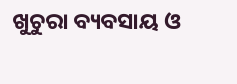ଖୁଚୁରା ବ୍ୟବସାୟ ଓ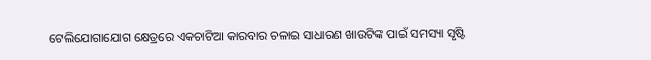ଟେଲିଯୋଗାଯୋଗ କ୍ଷେତ୍ରରେ ଏକଚାଟିଆ କାରବାର ଚଳାଇ ସାଧାରଣ ଖାଉଟିଙ୍କ ପାଇଁ ସମସ୍ୟା ସୃଷ୍ଟି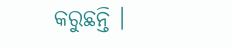କରୁଛନ୍ତି ।